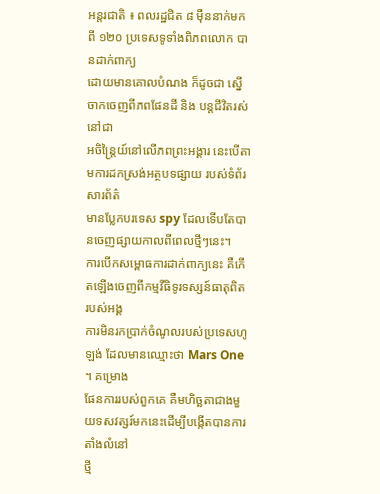អន្តរជាតិ ៖ ពលរដ្ឋជិត ៨ ម៉ឺននាក់មកពី ១២០ ប្រទេសទូទាំងពិភពលោក បានដាក់ពាក្យ
ដោយមានគោលបំណង ក៏ដូចជា ស្នើ ចាកចេញពីភពផែនដី និង បន្តជីវិតរស់នៅជា
អចិន្ត្រៃយ៍នៅលើភពព្រះអង្គារ នេះបើតាមការដកស្រង់អត្ថបទផ្សាយ របស់ទំព័រសារព័ត៌
មានប្លែកបរទេស spy ដែលទើបតែបានចេញផ្សាយកាលពីពេលថ្មីៗនេះ។
ការបើកសម្ពោធការដាក់ពាក្យនេះ គឺកើតឡើងចេញពីកម្មវីធិទូរទស្សន៍ធាតុពិត របស់អង្គ
ការមិនរកប្រាក់ចំណូលរបស់ប្រទេសហូឡង់ ដែលមានឈ្មោះថា Mars One ។ គម្រោង
ផែនការរបស់ពួកគេ គឺមហិច្ឆតាជាងមួយទសវត្សរ៍មកនេះដើម្បីបង្កើតបានការតាំងលំនៅ
ថ្មី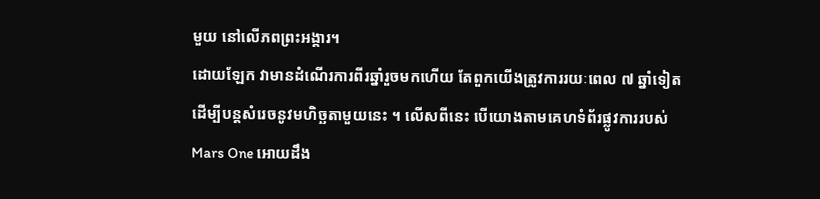មួយ នៅលើភពព្រះអង្គារ។
ដោយឡែក វាមានដំណើរការពីរឆ្នាំរួចមកហើយ តែពួកយើងត្រូវការរយៈពេល ៧ ឆ្នាំទៀត
ដើម្បីបន្តសំរេចនូវមហិច្ឆតាមួយនេះ ។ លើសពីនេះ បើយោងតាមគេហទំព័រផ្លូវការរបស់
Mars One អោយដឹង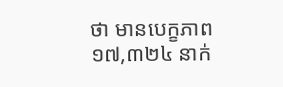ថា មានបេក្ខភាព ១៧,៣២៤ នាក់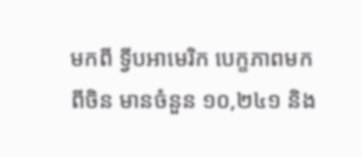មកពី ទ្វីបអាមេរិក បេក្ខភាពមក
ពីចិន មានចំនួន ១០,២៤១ និង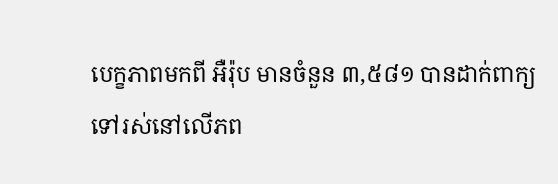បេក្ខភាពមកពី អឺរ៉ុប មានចំនួន ៣,៥៨១ បានដាក់ពាក្យ
ទៅរស់នៅលើភព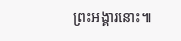ព្រះអង្គារនោះ៕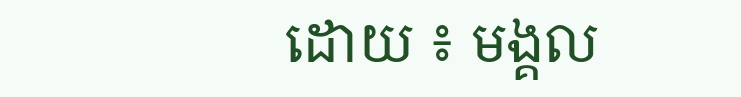ដោយ ៖ មង្គល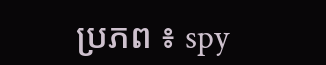ប្រភព ៖ spy